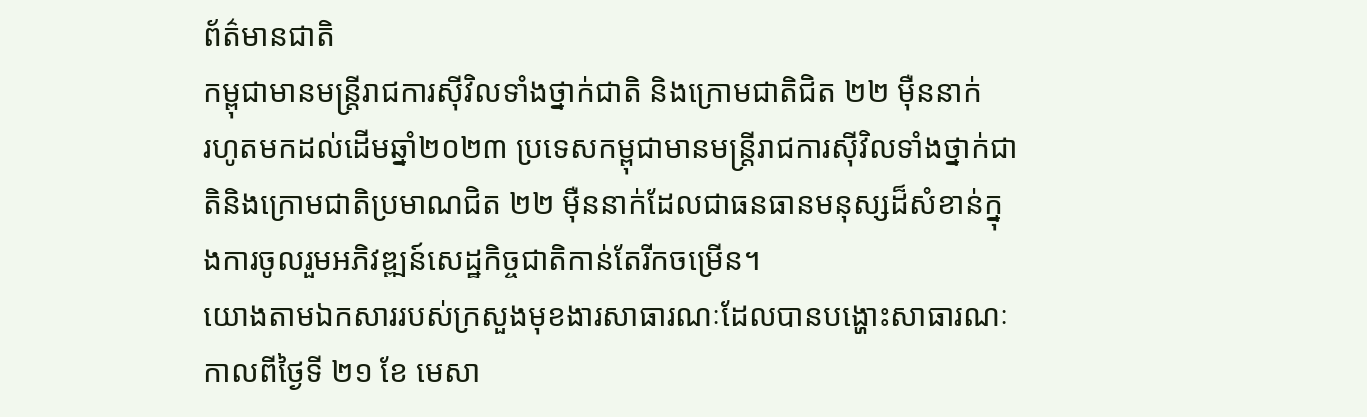ព័ត៌មានជាតិ
កម្ពុជាមានមន្ត្រីរាជការស៊ីវិលទាំងថ្នាក់ជាតិ និងក្រោមជាតិជិត ២២ ម៉ឺននាក់
រហូតមកដល់ដើមឆ្នាំ២០២៣ ប្រទេសកម្ពុជាមានមន្ត្រីរាជការស៊ីវិលទាំងថ្នាក់ជាតិនិងក្រោមជាតិប្រមាណជិត ២២ ម៉ឺននាក់ដែលជាធនធានមនុស្សដ៏សំខាន់ក្នុងការចូលរួមអភិវឌ្ឍន៍សេដ្ឋកិច្ចជាតិកាន់តែរីកចម្រើន។
យោងតាមឯកសាររបស់ក្រសួងមុខងារសាធារណៈដែលបានបង្ហោះសាធារណៈកាលពីថ្ងៃទី ២១ ខែ មេសា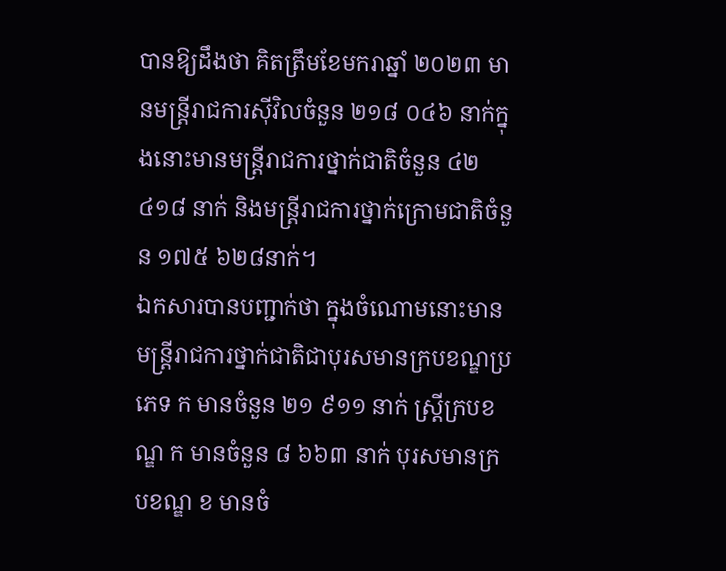បានឱ្យដឹងថា គិតត្រឹមខែមករាឆ្នាំ ២០២៣ មានមន្ត្រីរាជការស៊ីវិលចំនួន ២១៨ ០៤៦ នាក់ក្នុងនោះមានមន្ត្រីរាជការថ្នាក់ជាតិចំនួន ៤២ ៤១៨ នាក់ និងមន្ត្រីរាជការថ្នាក់ក្រោមជាតិចំនួន ១៧៥ ៦២៨នាក់។
ឯកសារបានបញ្ជាក់ថា ក្នុងចំណោមនោះមានមន្ត្រីរាជការថ្នាក់ជាតិជាបុរសមានក្របខណ្ឌប្រភេទ ក មានចំនួន ២១ ៩១១ នាក់ ស្រ្តីក្របខណ្ឌ ក មានចំនួន ៨ ៦៦៣ នាក់ បុរសមានក្របខណ្ឌ ខ មានចំ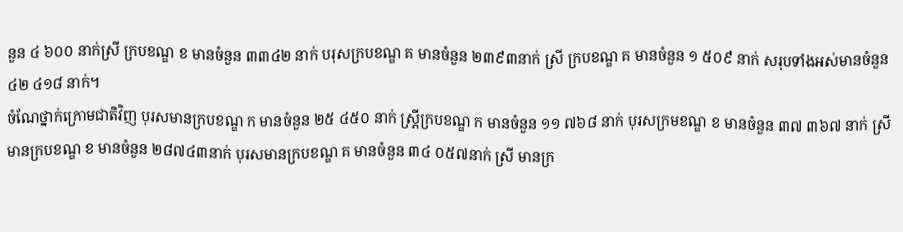នួន ៤ ៦០០ នាក់ស្រី ក្របខណ្ឌ ខ មានចំនួន ៣៣៤២ នាក់ បរុសក្របខណ្ឌ គ មានចំនួន ២៣៩៣នាក់ ស្រី ក្របខណ្ឌ គ មានចំនួន ១ ៥០៩ នាក់ សរុបទាំងអស់មានចំនួន ៤២ ៤១៨ នាក់។
ចំណែថ្នាក់ក្រោមជាតិវិញ បុរសមានក្របខណ្ឌ ក មានចំនួន ២៥ ៤៥០ នាក់ ស្រ្តីក្របខណ្ឌ ក មានចំនួន ១១ ៧៦៨ នាក់ បុរសក្រមខណ្ឌ ខ មានចំនួន ៣៧ ៣៦៧ នាក់ ស្រី មានក្របខណ្ឌ ខ មានចំនួន ២៨៧៤៣នាក់ បុរសមានក្របខណ្ឌ គ មានចំនួន ៣៤ ០៥៧នាក់ ស្រី មានក្រ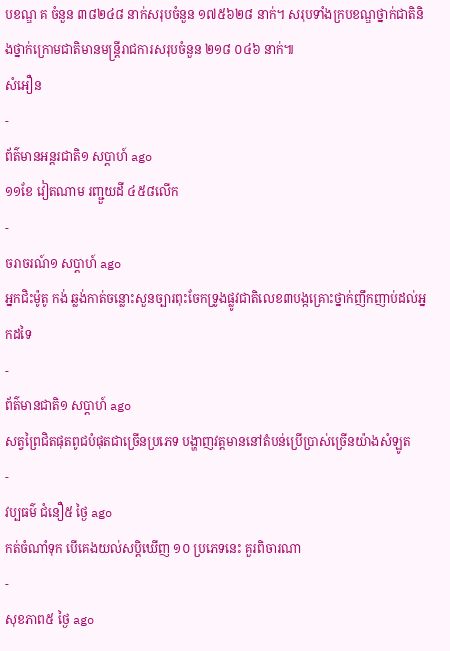បខណ្ឌ គ ចំនួន ៣៨២៤៨ នាក់សរុបចំនួន ១៧៥៦២៨ នាក់។ សរុបទាំងក្របខណ្ឌថ្នាក់ជាតិនិងថ្នាក់ក្រោមជាតិមានមន្ត្រីរាជការសរុបចំនួន ២១៨ ០៤៦ នាក់៕
សំអឿន
-
ព័ត៌មានអន្ដរជាតិ១ សប្តាហ៍ ago
១១ខែ វៀតណាម រញ្ជួយដី ៤៥៨លើក
-
ចរាចរណ៍១ សប្តាហ៍ ago
អ្នកជិះម៉ូតូ កង់ ឆ្លង់កាត់ចន្លោះសួនច្បារពុះចែកទ្រូងផ្លូវជាតិលេខ៣បង្កគ្រោះថ្នាក់ញឹកញាប់ដល់អ្នកដទៃ
-
ព័ត៌មានជាតិ១ សប្តាហ៍ ago
សត្វព្រៃជិតផុតពូជបំផុតជាច្រើនប្រភេទ បង្ហាញវត្តមាននៅតំបន់ប្រើប្រាស់ច្រើនយ៉ាងសំឡូត
-
វប្បធម៌ ជំនឿ៥ ថ្ងៃ ago
កត់ចំណាំទុក បើគេងយល់សប្តិឃើញ ១០ ប្រភេទនេះ គួរពិចារណា
-
សុខភាព៥ ថ្ងៃ ago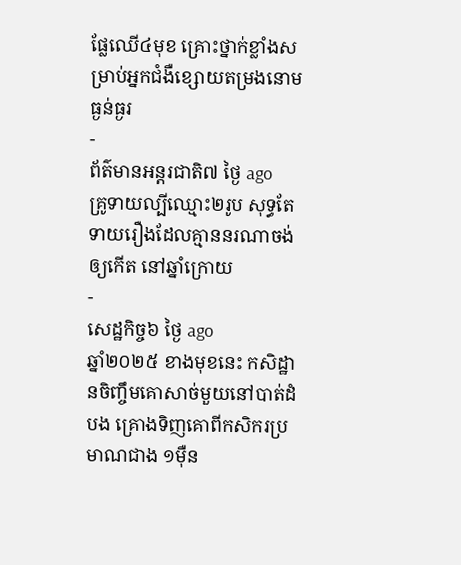ផ្លែឈើ៤មុខ គ្រោះថ្នាក់ខ្លាំងសម្រាប់អ្នកជំងឺខ្សោយតម្រងនោមធ្ងន់ធ្ងរ
-
ព័ត៌មានអន្ដរជាតិ៧ ថ្ងៃ ago
គ្រូទាយល្បីឈ្មោះ២រូប សុទ្ធតែទាយរឿងដែលគ្មាននរណាចង់ឲ្យកើត នៅឆ្នាំក្រោយ
-
សេដ្ឋកិច្ច៦ ថ្ងៃ ago
ឆ្នាំ២០២៥ ខាងមុខនេះ កសិដ្ឋានចិញ្ចឹមគោសាច់មួយនៅបាត់ដំបង គ្រោងទិញគោពីកសិករប្រមាណជាង ១ម៉ឺន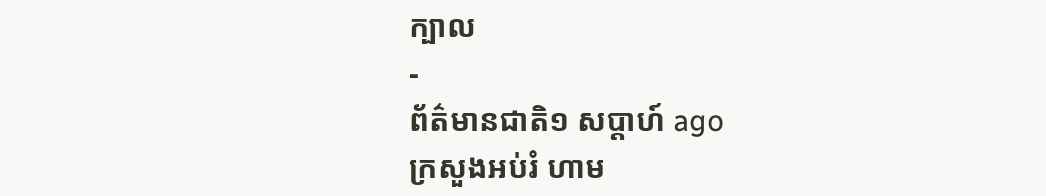ក្បាល
-
ព័ត៌មានជាតិ១ សប្តាហ៍ ago
ក្រសួងអប់រំ ហាម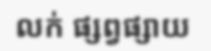លក់ ផ្សព្វផ្សាយ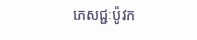ភេសជ្ជៈប៉ូវក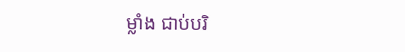ម្លាំង ជាប់បរិ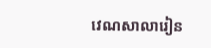វេណសាលារៀន